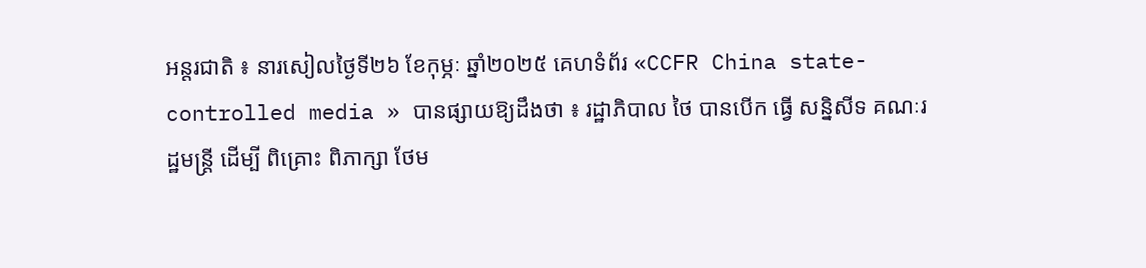អន្តរជាតិ ៖ នារសៀលថ្ងៃទី២៦ ខែកុម្ភៈ ឆ្នាំ២០២៥ គេហទំព័រ «CCFR China state-controlled media » បានផ្សាយឱ្យដឹងថា ៖ រដ្ឋាភិបាល ថៃ បានបើក ធ្វើ សន្និសីទ គណៈរដ្ឋមន្រ្តី ដើម្បី ពិគ្រោះ ពិភាក្សា ថែម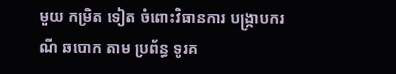មួយ កម្រិត ទៀត ចំពោះវិធានការ បង្ក្រាបករណី ឆបោក តាម ប្រព័ន្ធ ទូរគ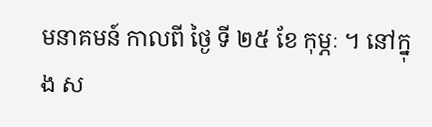មនាគមន៍ កាលពី ថ្ងៃ ទី ២៥ ខែ កុម្ភៈ ។ នៅក្នុង ស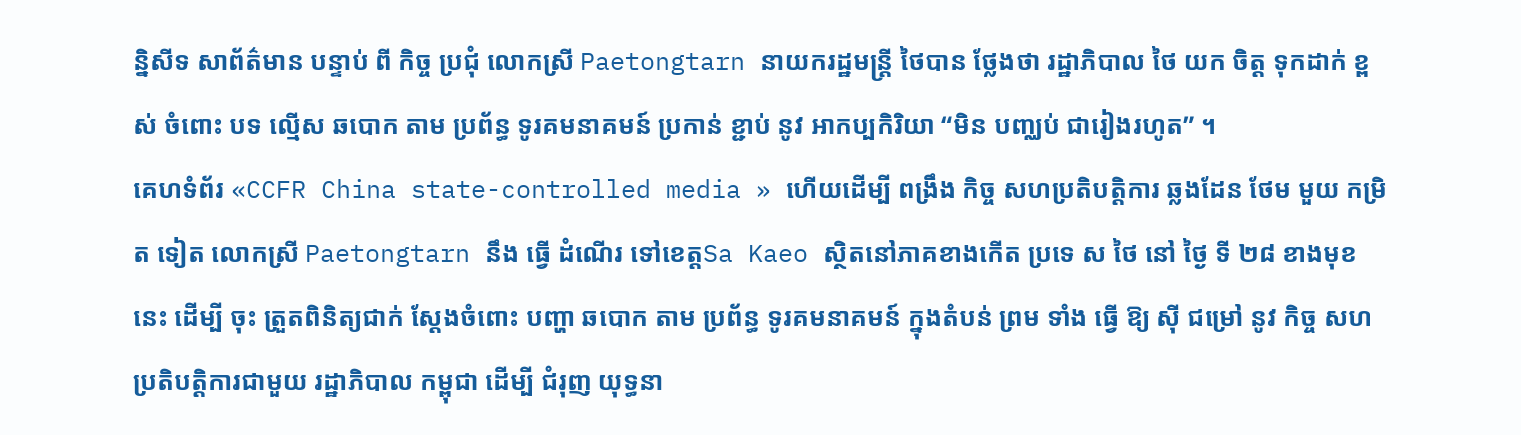ន្និសីទ សាព័ត៌មាន បន្ទាប់ ពី កិច្ច ប្រជុំ លោកស្រី Paetongtarn នាយករដ្ឋមន្រ្តី ថៃបាន ថ្លែងថា រដ្ឋាភិបាល ថៃ យក ចិត្ត ទុកដាក់ ខ្ពស់ ចំពោះ បទ ល្មើស ឆបោក តាម ប្រព័ន្ធ ទូរគមនាគមន៍ ប្រកាន់ ខ្ជាប់ នូវ អាកប្បកិរិយា “មិន បញ្ឈប់ ជារៀងរហូត” ។
គេហទំព័រ «CCFR China state-controlled media » ហើយដើម្បី ពង្រឹង កិច្ច សហប្រតិបត្តិការ ឆ្លងដែន ថែម មួយ កម្រិត ទៀត លោកស្រី Paetongtarn នឹង ធ្វើ ដំណើរ ទៅខេត្តSa Kaeo ស្ថិតនៅភាគខាងកើត ប្រទេ ស ថៃ នៅ ថ្ងៃ ទី ២៨ ខាងមុខ នេះ ដើម្បី ចុះ ត្រួតពិនិត្យជាក់ ស្តែងចំពោះ បញ្ហា ឆបោក តាម ប្រព័ន្ធ ទូរគមនាគមន៍ ក្នុងតំបន់ ព្រម ទាំង ធ្វើ ឱ្យ ស៊ី ជម្រៅ នូវ កិច្ច សហប្រតិបត្តិការជាមួយ រដ្ឋាភិបាល កម្ពុជា ដើម្បី ជំរុញ យុទ្ធនា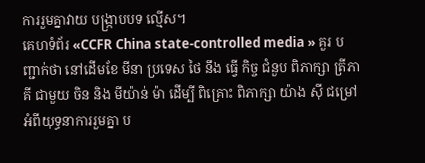ការរួមគ្នាវាយ បង្រ្កាបបទ ល្មើស។
គេហទំព័រ «CCFR China state-controlled media » គួរ បញ្ជាក់ថា នៅដើមខែ មីនា ប្រទេស ថៃ នឹង ធ្វើ កិច្ច ជំនួប ពិភាក្សា ត្រីភាគី ជាមួយ ចិន និង មីយ៉ាន់ ម៉ា ដើម្បី ពិគ្រោះ ពិភាក្សា យ៉ាង ស៊ី ជម្រៅ អំពីយុទ្ធនាការរួមគ្នា ប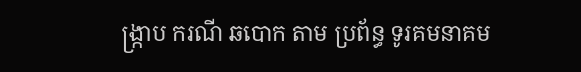ង្ក្រាប ករណី ឆបោក តាម ប្រព័ន្ធ ទូរគមនាគម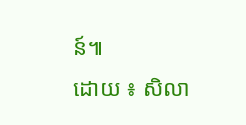ន៍៕
ដោយ ៖ សិលា